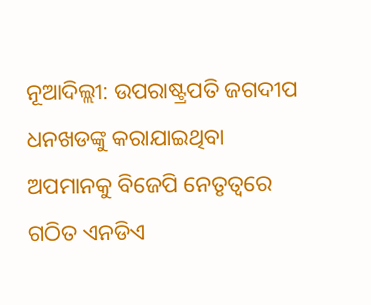ନୂଆଦିଲ୍ଲୀ: ଉପରାଷ୍ଟ୍ରପତି ଜଗଦୀପ ଧନଖଡଙ୍କୁ କରାଯାଇଥିବା ଅପମାନକୁ ବିଜେପି ନେତୃତ୍ୱରେ ଗଠିତ ଏନଡିଏ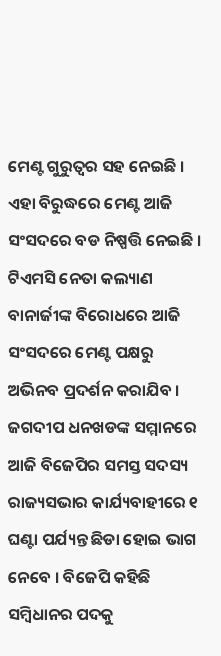ମେଣ୍ଟ ଗୁରୁତ୍ୱର ସହ ନେଇଛି । ଏହା ବିରୁଦ୍ଧରେ ମେଣ୍ଟ ଆଜି ସଂସଦରେ ବଡ ନିଷ୍ପତ୍ତି ନେଇଛି । ଟିଏମସି ନେତା କଲ୍ୟାଣ ବାନାର୍ଜୀଙ୍କ ବିରୋଧରେ ଆଜି ସଂସଦରେ ମେଣ୍ଟ ପକ୍ଷରୁ ଅଭିନବ ପ୍ରଦର୍ଶନ କରାଯିବ । ଜଗଦୀପ ଧନଖଡଙ୍କ ସମ୍ମାନରେ ଆଜି ବିଜେପିର ସମସ୍ତ ସଦସ୍ୟ ରାଜ୍ୟସଭାର କାର୍ଯ୍ୟବାହୀରେ ୧ ଘଣ୍ଟା ପର୍ଯ୍ୟନ୍ତ ଛିଡା ହୋଇ ଭାଗ ନେବେ । ବିଜେପି କହିଛି ସମ୍ବିଧାନର ପଦକୁ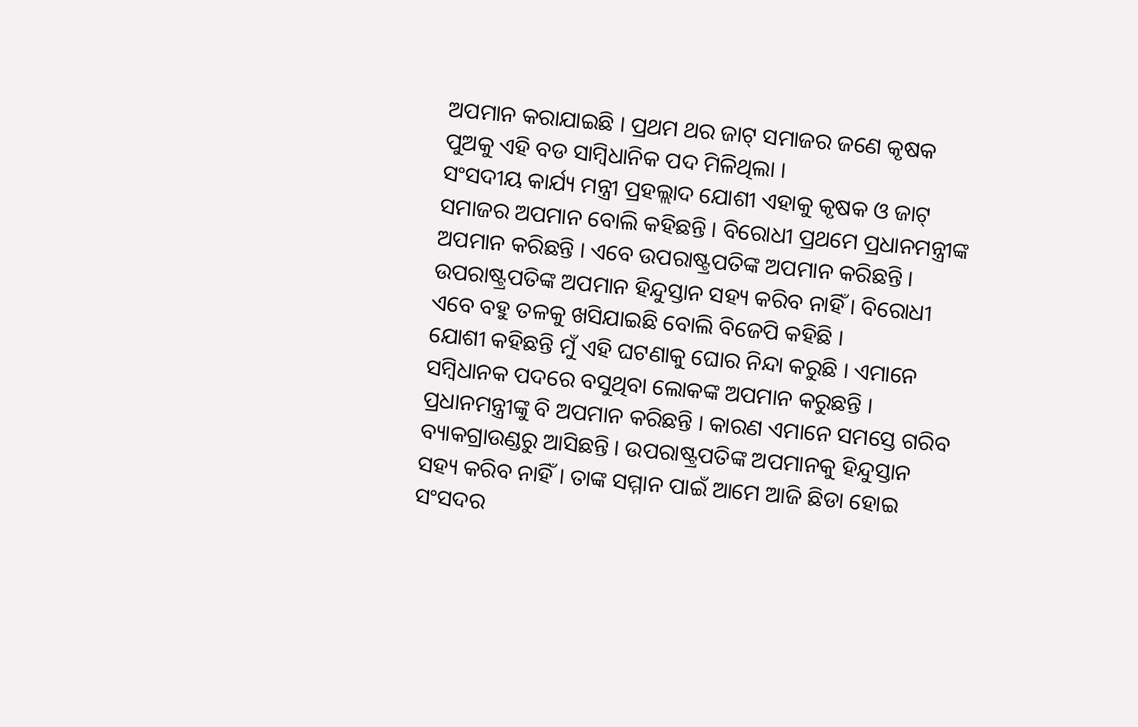ଅପମାନ କରାଯାଇଛି । ପ୍ରଥମ ଥର ଜାଟ୍ ସମାଜର ଜଣେ କୃଷକ ପୁଅକୁ ଏହି ବଡ ସାମ୍ବିଧାନିକ ପଦ ମିଳିଥିଲା ।
ସଂସଦୀୟ କାର୍ଯ୍ୟ ମନ୍ତ୍ରୀ ପ୍ରହଲ୍ଲାଦ ଯୋଶୀ ଏହାକୁ କୃଷକ ଓ ଜାଟ୍ ସମାଜର ଅପମାନ ବୋଲି କହିଛନ୍ତି । ବିରୋଧୀ ପ୍ରଥମେ ପ୍ରଧାନମନ୍ତ୍ରୀଙ୍କ ଅପମାନ କରିଛନ୍ତି । ଏବେ ଉପରାଷ୍ଟ୍ରପତିଙ୍କ ଅପମାନ କରିଛନ୍ତି । ଉପରାଷ୍ଟ୍ରପତିଙ୍କ ଅପମାନ ହିନ୍ଦୁସ୍ତାନ ସହ୍ୟ କରିବ ନାହିଁ । ବିରୋଧୀ ଏବେ ବହୁ ତଳକୁ ଖସିଯାଇଛି ବୋଲି ବିଜେପି କହିଛି ।
ଯୋଶୀ କହିଛନ୍ତି ମୁଁ ଏହି ଘଟଣାକୁ ଘୋର ନିନ୍ଦା କରୁଛି । ଏମାନେ ସମ୍ବିଧାନକ ପଦରେ ବସୁଥିବା ଲୋକଙ୍କ ଅପମାନ କରୁଛନ୍ତି । ପ୍ରଧାନମନ୍ତ୍ରୀଙ୍କୁ ବି ଅପମାନ କରିଛନ୍ତି । କାରଣ ଏମାନେ ସମସ୍ତେ ଗରିବ ବ୍ୟାକଗ୍ରାଉଣ୍ଡରୁ ଆସିଛନ୍ତି । ଉପରାଷ୍ଟ୍ରପତିଙ୍କ ଅପମାନକୁ ହିନ୍ଦୁସ୍ତାନ ସହ୍ୟ କରିବ ନାହିଁ । ତାଙ୍କ ସମ୍ମାନ ପାଇଁ ଆମେ ଆଜି ଛିଡା ହୋଇ ସଂସଦର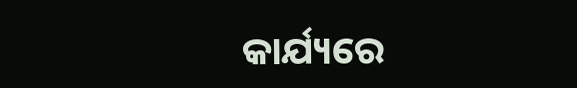କାର୍ଯ୍ୟରେ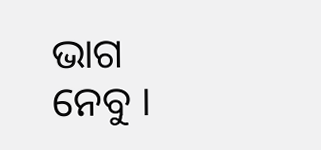ଭାଗ ନେବୁ ।